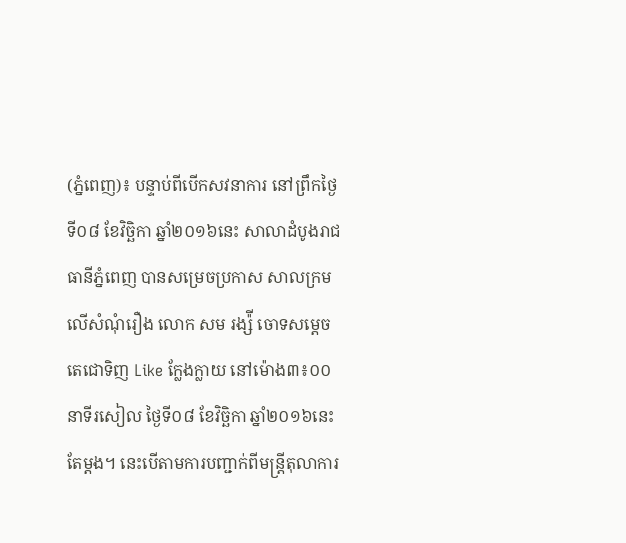(ភ្នំពេញ)៖ បន្ទាប់ពីបើកសវនាការ នៅព្រឹកថ្ងៃទី០៨ ខែវិច្ឆិកា ឆ្នាំ២០១៦នេះ សាលាដំបូងរាជធានីភ្នំពេញ បានសម្រេចប្រកាស សាលក្រមលើសំណុំរឿង លោក សម រង្ស៉ី ចោទសម្តេចតេជោទិញ Like ក្លែងក្លាយ នៅម៉ោង៣៖០០នាទីរសៀល ថ្ងៃទី០៨ ខែវិច្ឆិកា ឆ្នាំ២០១៦នេះតែម្តង។ នេះបើតាមការបញ្ជាក់ពីមន្រ្តីតុលាការ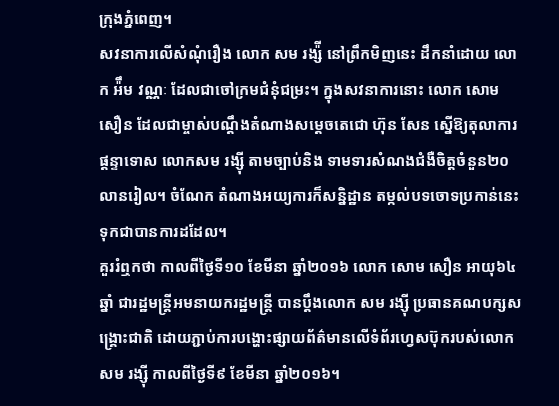ក្រុងភ្នំពេញ។
សវនាការលើសំណុំរឿង លោក សម រង្ស៉ី នៅព្រឹកមិញនេះ ដឹកនាំដោយ លោក អ៉ឹម វណ្ណៈ ដែលជាចៅក្រមជំនុំជម្រះ។ ក្នុងសវនាការនោះ លោក សោម សឿន ដែលជាម្ចាស់បណ្តឹងតំណាងសម្តេចតេជោ ហ៊ុន សែន ស្នើឱ្យតុលាការផ្តន្ទាទោស លោកសម រង្ស៊ី តាមច្បាប់និង ទាមទារសំណងជំងឺចិត្តចំនួន២០លានរៀល។ ចំណែក តំណាងអយ្យការក៏សន្និដ្ឋាន តម្កល់បទចោទប្រកាន់នេះ ទុកជាបានការដដែល។
គួររំឮកថា កាលពីថ្ងៃទី១០ ខែមីនា ឆ្នាំ២០១៦ លោក សោម សឿន អាយុ៦៤ឆ្នាំ ជារដ្ឋមន្ត្រីអមនាយករដ្ឋមន្ត្រី បានប្តឹងលោក សម រង្ស៊ី ប្រធានគណបក្សសង្គ្រោះជាតិ ដោយភ្ជាប់ការបង្ហោះផ្សាយព័ត៌មានលើទំព័រហ្វេសប៊ុករបស់លោក សម រង្ស៊ី កាលពីថ្ងៃទី៩ ខែមីនា ឆ្នាំ២០១៦។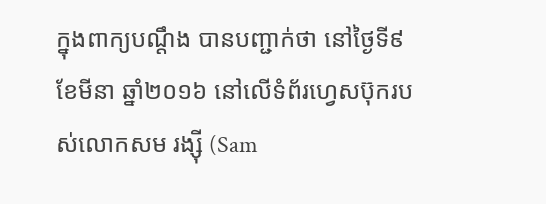ក្នុងពាក្យបណ្ដឹង បានបញ្ជាក់ថា នៅថ្ងៃទី៩ ខែមីនា ឆ្នាំ២០១៦ នៅលើទំព័រហ្វេសប៊ុករបស់លោកសម រង្ស៊ី (Sam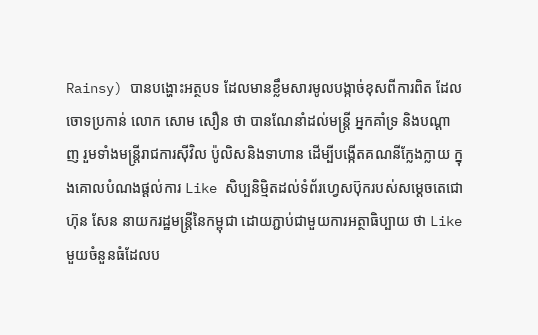Rainsy) បានបង្ហោះអត្ថបទ ដែលមានខ្លឹមសារមូលបង្កាច់ខុសពីការពិត ដែលចោទប្រកាន់ លោក សោម សឿន ថា បានណែនាំដល់មន្ត្រី អ្នកគាំទ្រ និងបណ្តាញ រួមទាំងមន្ត្រីរាជការស៊ីវិល ប៉ូលិសនិងទាហាន ដើម្បីបង្កើតគណនីក្លែងក្លាយ ក្នុងគោលបំណងផ្តល់ការ Like សិប្បនិម្មិតដល់ទំព័រហ្វេសប៊ុករបស់សម្តេចតេជោ ហ៊ុន សែន នាយករដ្ឋមន្ត្រីនៃកម្ពុជា ដោយភ្ជាប់ជាមួយការអត្ថាធិប្បាយ ថា Like មួយចំនួនធំដែលប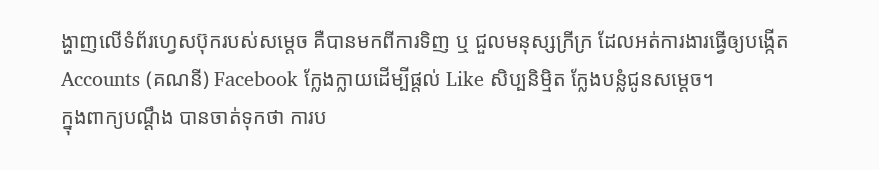ង្ហាញលើទំព័រហ្វេសប៊ុករបស់សម្តេច គឺបានមកពីការទិញ ឬ ជួលមនុស្សក្រីក្រ ដែលអត់ការងារធ្វើឲ្យបង្កើត Accounts (គណនី) Facebook ក្លែងក្លាយដើម្បីផ្ដល់ Like សិប្បនិម្មិត ក្លែងបន្លំជូនសម្ដេច។
ក្នុងពាក្យបណ្ដឹង បានចាត់ទុកថា ការប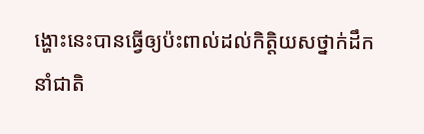ង្ហោះនេះបានធ្វើឲ្យប៉ះពាល់ដល់កិត្តិយសថ្នាក់ដឹកនាំជាតិ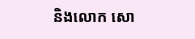និងលោក សោ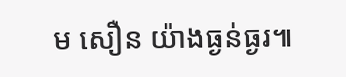ម សឿន យ៉ាងធ្ងន់ធ្ងរ៕